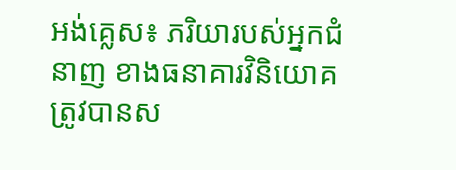អង់គ្លេស៖ ភរិយារបស់អ្នកជំនាញ ខាងធនាគារវិនិយោគ ត្រូវបានស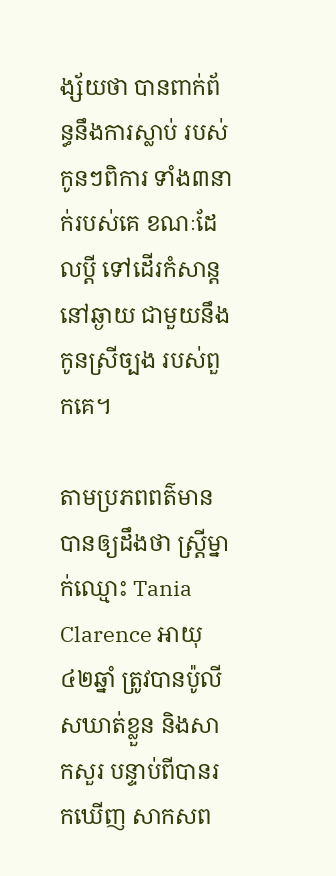ង្ស័យថា បានពាក់ព័ន្ធនឹងការស្លាប់ របស់កូនៗពិការ ទាំង៣នាក់របស់គេ ខណៈដែលប្តី ទៅដើរកំសាន្តនៅឆ្ងាយ ជាមួយនឹងកូនស្រីច្បង របស់ពួកគេ។

តាមប្រភពពត៌មាន បានឲ្យដឹងថា ស្រ្តីម្នាក់ឈ្មោះ Tania Clarence អាយុ៤២ឆ្នាំ ត្រូវបានប៉ូលីសឃាត់ខ្លួន និងសាកសួរ បន្ទាប់ពីបានរកឃើញ សាកសព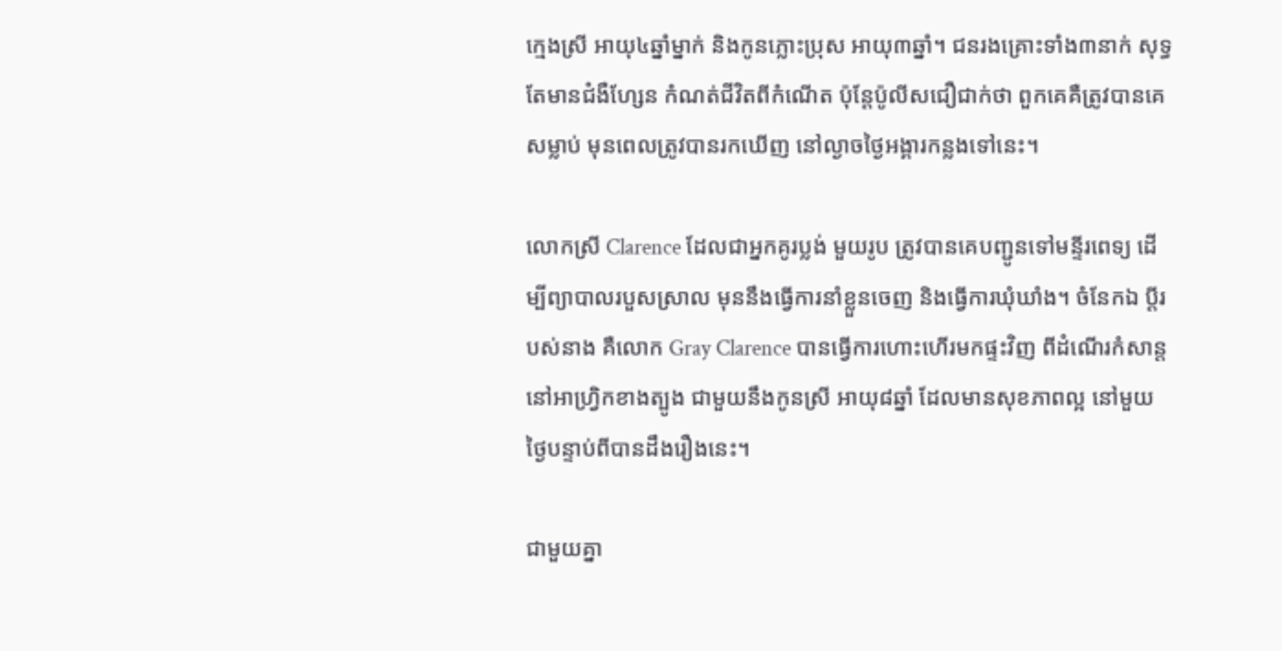ក្មេងស្រី អាយុ៤ឆ្នាំម្នាក់ និងកូនភ្លោះប្រុស អាយុ៣ឆ្នាំ។ ជនរងគ្រោះទាំង៣នាក់ សុទ្ធតែមានជំងឺហ្សែន កំណត់ជីវិតពីកំណើត ប៉ុន្តែប៉ូលីសជឿជាក់ថា ពួកគេគឺត្រូវបានគេសម្លាប់ មុនពេលត្រូវបានរកឃើញ នៅល្ងាចថ្ងៃអង្គារកន្លងទៅនេះ។

លោកស្រី Clarence ដែលជាអ្នកគូរប្លង់ មួយរូប ត្រូវបានគេបញ្ជូនទៅមន្ទីរពេទ្យ ដើម្បីព្យាបាលរបួសស្រាល មុននឹងធ្វើការនាំខ្លួនចេញ និងធ្វើការឃុំឃាំង។ ចំនែកឯ ប្តីរបស់នាង គឺលោក Gray Clarence បានធ្វើការហោះហើរមកផ្ទះវិញ ពីដំណើរកំសាន្តនៅអាហ្រ្វិកខាងត្បូង ជាមួយនឹងកូនស្រី អាយុ៨ឆ្នាំ ដែលមានសុខភាពល្អ នៅមួយថ្ងៃបន្ទាប់ពីបានដឹងរឿងនេះ។

ជាមួយគ្នា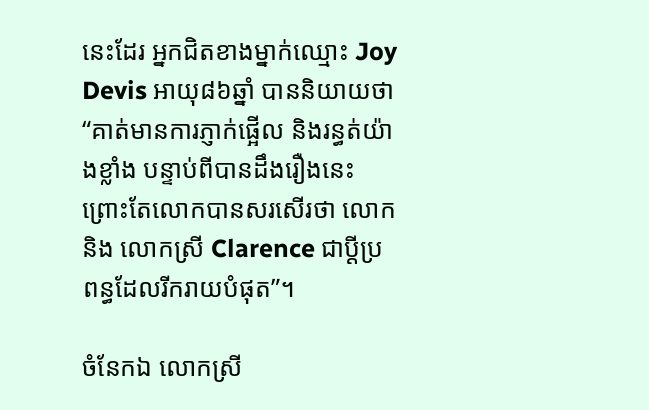នេះដែរ អ្នកជិតខាងម្នាក់ឈ្មោះ Joy Devis អាយុ៨៦ឆ្នាំ បាននិយាយថា “គាត់មានការភ្ញាក់ផ្អើល និងរន្ធត់យ៉ាងខ្លាំង បន្ទាប់ពីបានដឹងរឿងនេះ ព្រោះតែលោកបានសរសើរថា លោក និង លោកស្រី Clarence ជាប្តីប្រពន្ធដែលរីករាយបំផុត”។

ចំនែកឯ លោកស្រី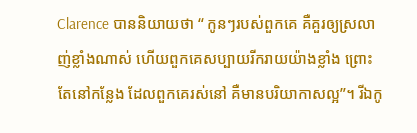Clarence បាននិយាយថា “ កូនៗរបស់ពួកគេ គឺគួរឲ្យស្រលាញ់ខ្លាំងណាស់ ហើយពួកគេសប្បាយរីករាយយ៉ាងខ្លាំង ព្រោះតែនៅកន្លែង ដែលពួកគេរស់នៅ គឺមានបរិយាកាសល្អ”។ រីឯកូ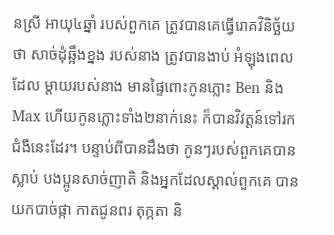នស្រី អាយុ៤ឆ្នាំ របស់ពួកគេ ត្រូវបានគេធ្វើរោគវិនិច្ឆ័យថា សាច់ដុំឆ្អឹងខ្នង របស់នាង ត្រូវបានងាប់ អំឡុងពេលដែល ម្តាយរបស់នាង មានផ្ទៃពោះកូនភ្លោះ Ben និង Max ហើយកូនភ្លោះទាំង២នាក់នេះ ក៏បានវិវត្តន៍ទៅរកជំងឺនេះដែរ។ បន្ទាប់ពីបានដឹងថា កូនៗរបស់ពួកគេបានស្លាប់ បងប្អូនសាច់ញាតិ និងអ្នកដែលស្គាល់ពួកគេ បានយកបាច់ផ្កា កាតជូនពរ តុក្កតា និ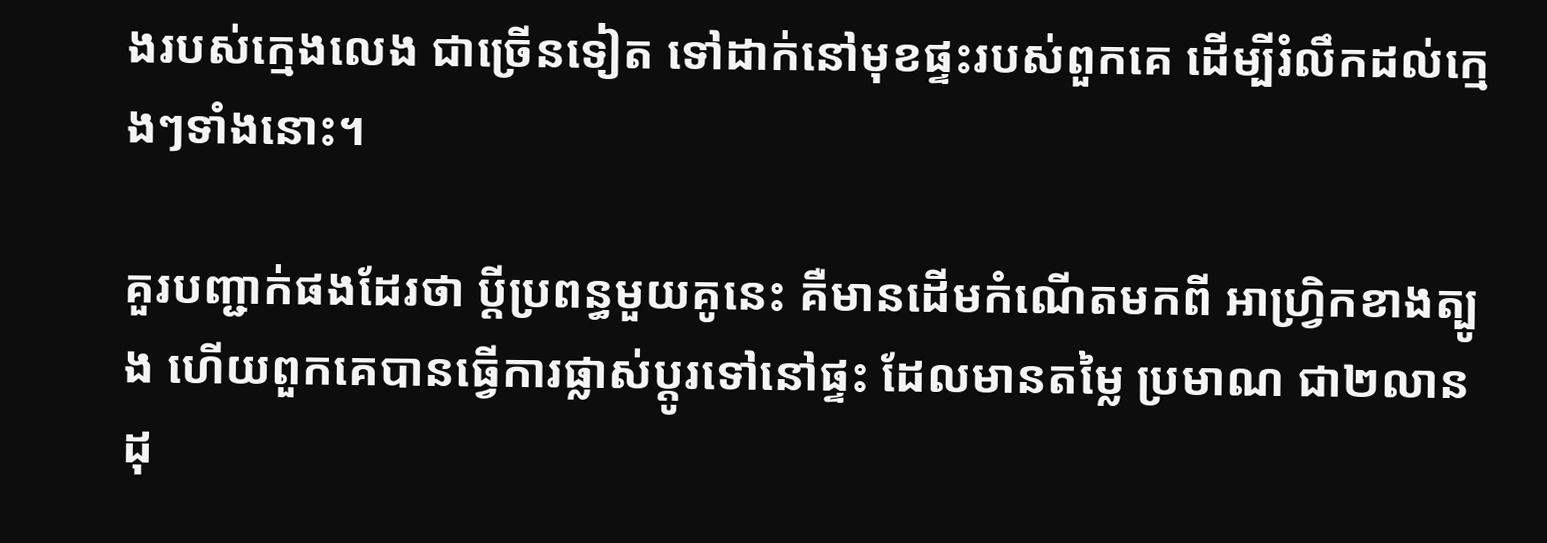ងរបស់ក្មេងលេង ជាច្រើនទៀត ទៅដាក់នៅមុខផ្ទះរបស់ពួកគេ ដើម្បីរំលឹកដល់ក្មេងៗទាំងនោះ។

គួរបញ្ជាក់ផងដែរថា ប្តីប្រពន្ធមួយគូនេះ គឺមានដើមកំណើតមកពី អាហ្រ្វិកខាងត្បូង ហើយពួកគេបានធ្វើការផ្លាស់ប្តូរទៅនៅផ្ទះ ដែលមានតម្លៃ ប្រមាណ ជា២លានដុ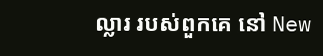ល្លារ របស់ពួកគេ នៅ New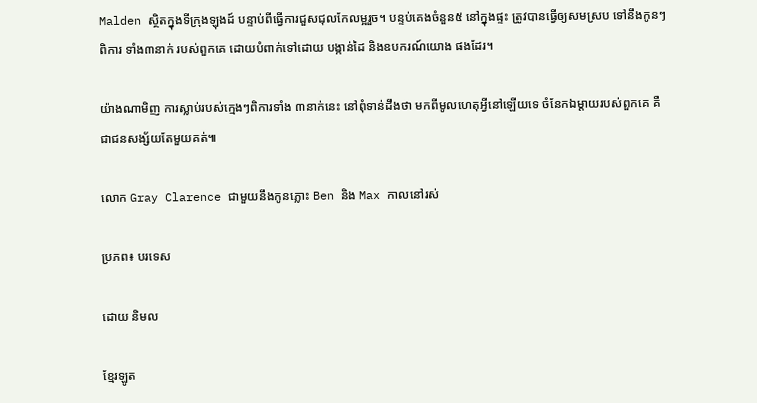Malden ស្ថិតក្នុងទីក្រុងឡុងដ៍ បន្ទាប់ពីធ្វើការជួសជុលកែលម្អរួច។ បន្ទប់គេងចំនួន៥ នៅក្នុងផ្ទះ ត្រូវបានធ្វើឲ្យសមស្រប ទៅនឹងកូនៗពិការ ទាំង៣នាក់ របស់ពួកគេ ដោយបំពាក់ទៅដោយ បង្កាន់ដៃ និងឧបករណ៍យោង ផងដែរ។

យ៉ាងណាមិញ ការស្លាប់របស់ក្មេងៗពិការទាំង ៣នាក់នេះ នៅពុំទាន់ដឹងថា មកពីមូលហេតុអ្វីនៅឡើយទេ ចំនែកឯម្តាយរបស់ពួកគេ គឺជាជនសង្ស័យតែមួយគត់៕

លោក Gray Clarence ជាមួយនឹងកូនភ្លោះ Ben និង Max កាលនៅរស់

ប្រភព៖ បរទេស

ដោយ និមល

ខ្មែរឡូត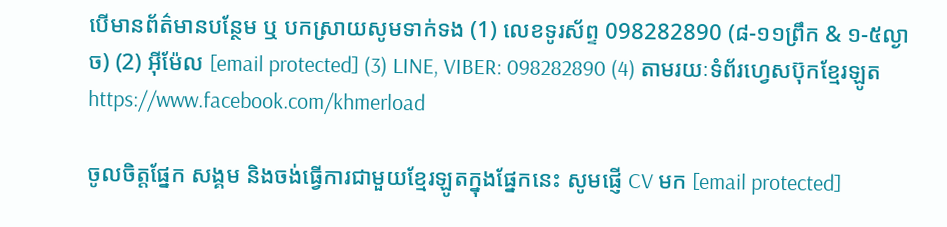បើមានព័ត៌មានបន្ថែម ឬ បកស្រាយសូមទាក់ទង (1) លេខទូរស័ព្ទ 098282890 (៨-១១ព្រឹក & ១-៥ល្ងាច) (2) អ៊ីម៉ែល [email protected] (3) LINE, VIBER: 098282890 (4) តាមរយៈទំព័រហ្វេសប៊ុកខ្មែរឡូត https://www.facebook.com/khmerload

ចូលចិត្តផ្នែក សង្គម និងចង់ធ្វើការជាមួយខ្មែរឡូតក្នុងផ្នែកនេះ សូមផ្ញើ CV មក [email protected]